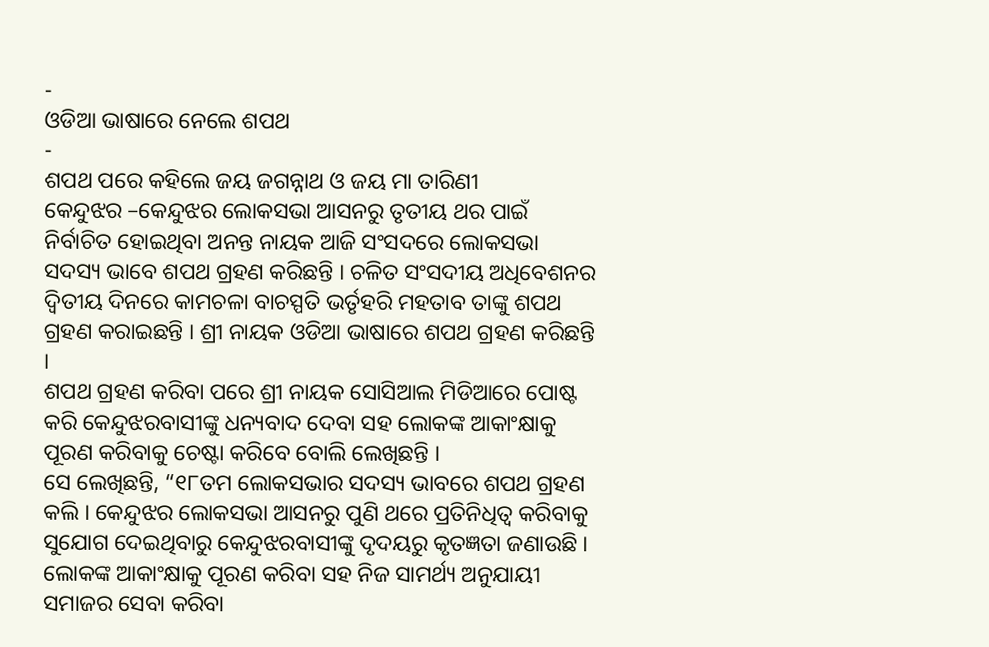-
ଓଡିଆ ଭାଷାରେ ନେଲେ ଶପଥ
-
ଶପଥ ପରେ କହିଲେ ଜୟ ଜଗନ୍ନାଥ ଓ ଜୟ ମା ତାରିଣୀ
କେନ୍ଦୁଝର –କେନ୍ଦୁଝର ଲୋକସଭା ଆସନରୁ ତୃତୀୟ ଥର ପାଇଁ ନିର୍ବାଚିତ ହୋଇଥିବା ଅନନ୍ତ ନାୟକ ଆଜି ସଂସଦରେ ଲୋକସଭା ସଦସ୍ୟ ଭାବେ ଶପଥ ଗ୍ରହଣ କରିଛନ୍ତି । ଚଳିତ ସଂସଦୀୟ ଅଧିବେଶନର ଦ୍ୱିତୀୟ ଦିନରେ କାମଚଳା ବାଚସ୍ପତି ଭର୍ତୃହରି ମହତାବ ତାଙ୍କୁ ଶପଥ ଗ୍ରହଣ କରାଇଛନ୍ତି । ଶ୍ରୀ ନାୟକ ଓଡିଆ ଭାଷାରେ ଶପଥ ଗ୍ରହଣ କରିଛନ୍ତି ।
ଶପଥ ଗ୍ରହଣ କରିବା ପରେ ଶ୍ରୀ ନାୟକ ସୋସିଆଲ ମିଡିଆରେ ପୋଷ୍ଟ କରି କେନ୍ଦୁଝରବାସୀଙ୍କୁ ଧନ୍ୟବାଦ ଦେବା ସହ ଲୋକଙ୍କ ଆକାଂକ୍ଷାକୁ ପୂରଣ କରିବାକୁ ଚେଷ୍ଟା କରିବେ ବୋଲି ଲେଖିଛନ୍ତି ।
ସେ ଲେଖିଛନ୍ତି, “୧୮ତମ ଲୋକସଭାର ସଦସ୍ୟ ଭାବରେ ଶପଥ ଗ୍ରହଣ କଲି । କେନ୍ଦୁଝର ଲୋକସଭା ଆସନରୁ ପୁଣି ଥରେ ପ୍ରତିନିଧିତ୍ୱ କରିବାକୁ ସୁଯୋଗ ଦେଇଥିବାରୁ କେନ୍ଦୁଝରବାସୀଙ୍କୁ ଦୃଦୟରୁ କୃତଜ୍ଞତା ଜଣାଉଛି । ଲୋକଙ୍କ ଆକାଂକ୍ଷାକୁ ପୂରଣ କରିବା ସହ ନିଜ ସାମର୍ଥ୍ୟ ଅନୁଯାୟୀ ସମାଜର ସେବା କରିବା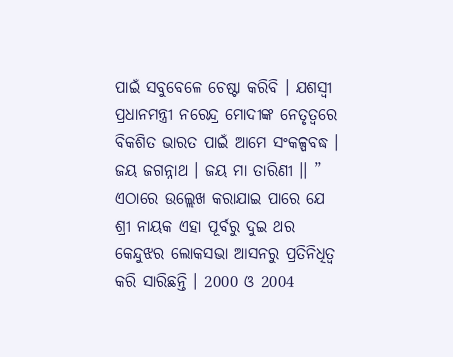ପାଇଁ ସବୁବେଳେ ଚେଷ୍ଟା କରିବି । ଯଶସ୍ୱୀ ପ୍ରଧାନମନ୍ତ୍ରୀ ନରେନ୍ଦ୍ର ମୋଦୀଙ୍କ ନେତୃତ୍ୱରେ ବିକଶିତ ଭାରତ ପାଇଁ ଆମେ ସଂକଳ୍ପବଦ୍ଧ । ଜୟ ଜଗନ୍ନାଥ । ଜୟ ମା ତାରିଣୀ ।। ”
ଏଠାରେ ଉଲ୍ଲେଖ କରାଯାଇ ପାରେ ଯେ ଶ୍ରୀ ନାୟକ ଏହା ପୂର୍ବରୁ ଦୁଇ ଥର କେନ୍ଦୁଝର ଲୋକସଭା ଆସନରୁ ପ୍ରତିନିଧିତ୍ୱ କରି ସାରିଛନ୍ତି । 2000 ଓ 2004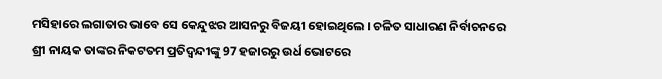ମସିହାରେ ଲଗାତାର ଭାବେ ସେ କେନ୍ଦୁଝର ଆସନରୁ ବିଜୟୀ ହୋଇଥିଲେ । ଚଳିତ ସାଧାରଣ ନିର୍ବାଚନରେ ଶ୍ରୀ ନାୟକ ତାଙ୍କର ନିକଟତମ ପ୍ରତିଦ୍ୱନ୍ଦୀଙ୍କୁ 97 ହଜାରରୁ ଉର୍ଧ ଭୋଟରେ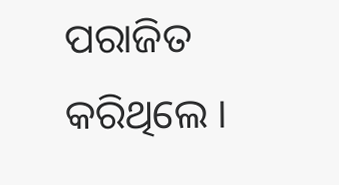ପରାଜିତ କରିଥିଲେ ।